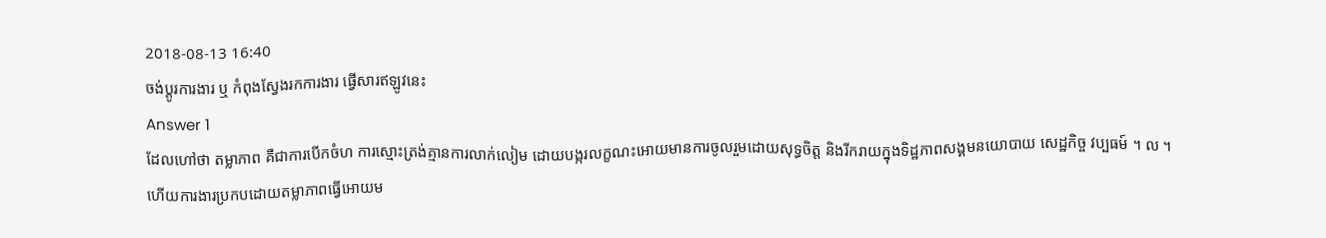2018-08-13 16:40
ចង់ប្តូរការងារ ឬ កំពុងស្វែងរកការងារ ផ្វើសារឥឡូវនេះ
Answer 1
ដែលហៅថា តម្លាភាព គឺជាការបើកចំហ ការស្មោះត្រង់គ្មានការលាក់លៀម ដោយបង្ករលក្ខណះអោយមានការចូលរួមដោយសុទ្ធចិត្ត និងរីករាយក្នុងទិដ្ឋភាពសង្គមនយោបាយ សេដ្ឋកិច្ច វប្បធម៍ ។ ល ។
ហើយការងារប្រកបដោយតម្លាភាពធ្វើអោយម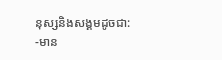នុស្សនិងសង្គមដូចជា:
-មាន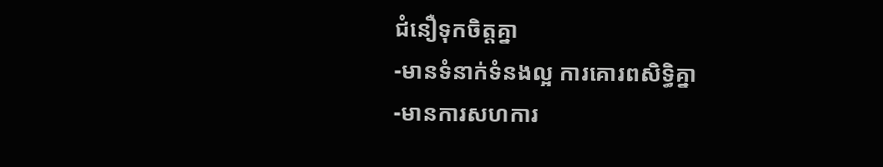ជំនឿទុកចិត្តគ្នា
-មានទំនាក់ទំនងល្អ ការគោរពសិទ្ធិគ្នា
-មានការសហការ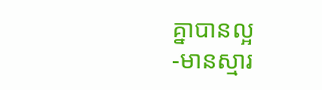គ្នាបានល្អ
-មានស្មារ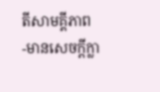តីសាមគ្គីភាព
-មានសេចក្ដីក្លា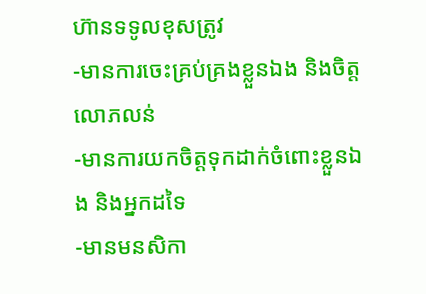ហ៊ានទទូលខុសត្រូវ
-មានការចេះគ្រប់គ្រងខ្លួនឯង និងចិត្តលោភលន់
-មានការយកចិត្តទុកដាក់ចំពោះខ្លួនឯង និងអ្នកដទៃ
-មានមនសិកា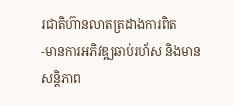រជាតិហ៊ានលាតត្រដាងការពិត
-មានការអភិវឌ្ឍឆាប់រហ័ស និងមានសន្តិភាព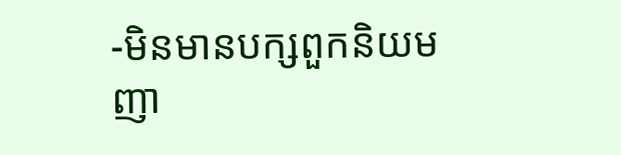-មិនមានបក្សពួកនិយម ញា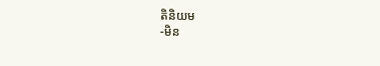តិនិយម
-មិន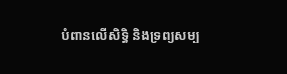បំពានលើសិទ្ធិ និងទ្រព្យសម្ប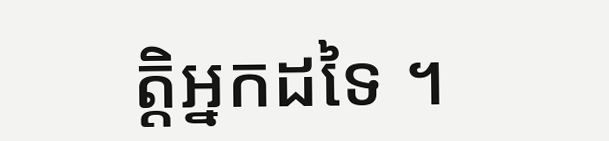ត្តិអ្នកដទៃ ។